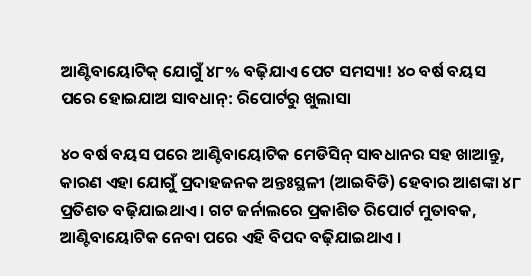ଆଣ୍ଟିବାୟୋଟିକ୍ ଯୋଗୁଁ ୪୮% ବଢ଼ିଯାଏ ପେଟ ସମସ୍ୟା! ୪୦ ବର୍ଷ ବୟସ ପରେ ହୋଇଯାଅ ସାବଧାନ୍: ରିପୋର୍ଟରୁ ଖୁଲାସା

୪୦ ବର୍ଷ ବୟସ ପରେ ଆଣ୍ଟିବାୟୋଟିକ ମେଡିସିନ୍ ସାବଧାନର ସହ ଖାଆନ୍ତୁ, କାରଣ ଏହା ଯୋଗୁଁ ପ୍ରଦାହଜନକ ଅନ୍ତଃସ୍ଥଳୀ (ଆଇବିଡି) ହେବାର ଆଶଙ୍କା ୪୮ ପ୍ରତିଶତ ବଢ଼ିଯାଇଥାଏ । ଗଟ ଜର୍ନାଲରେ ପ୍ରକାଶିତ ରିପୋର୍ଟ ମୁତାବକ, ଆଣ୍ଟିବାୟୋଟିକ ନେବା ପରେ ଏହି ବିପଦ ବଢ଼ିଯାଇଥାଏ ।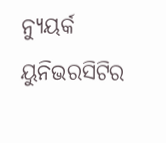ନ୍ୟୁୟର୍କ ୟୁନିଭରସିଟିର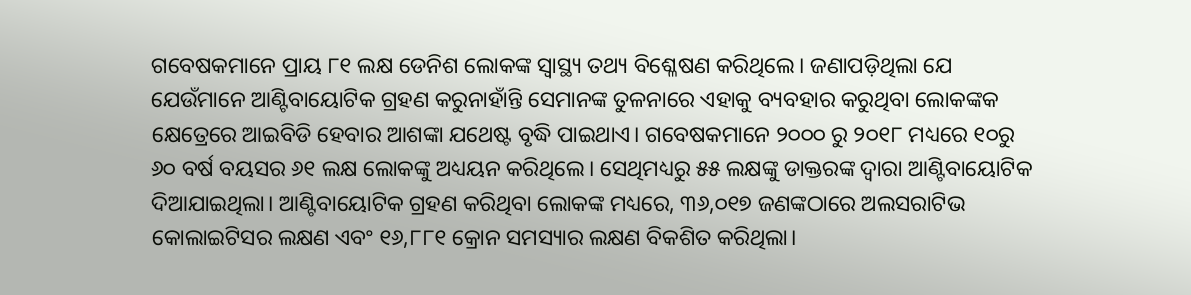ଗବେଷକମାନେ ପ୍ରାୟ ୮୧ ଲକ୍ଷ ଡେନିଶ ଲୋକଙ୍କ ସ୍ବାସ୍ଥ୍ୟ ତଥ୍ୟ ବିଶ୍ଳେଷଣ କରିଥିଲେ। ଜଣାପଡ଼ିଥିଲା ଯେ ଯେଉଁମାନେ ଆଣ୍ଟିବାୟୋଟିକ ଗ୍ରହଣ କରୁନାହାଁନ୍ତି ସେମାନଙ୍କ ତୁଳନାରେ ଏହାକୁ ବ୍ୟବହାର କରୁଥିବା ଲୋକଙ୍କକ କ୍ଷେତ୍ରେରେ ଆଇବିଡି ହେବାର ଆଶଙ୍କା ଯଥେଷ୍ଟ ବୃଦ୍ଧି ପାଇଥାଏ। ଗବେଷକମାନେ ୨୦୦୦ ରୁ ୨୦୧୮ ମଧ୍ୟରେ ୧୦ରୁ ୬୦ ବର୍ଷ ବୟସର ୬୧ ଲକ୍ଷ ଲୋକଙ୍କୁ ଅଧ୍ୟୟନ କରିଥିଲେ। ସେଥିମଧ୍ୟରୁ ୫୫ ଲକ୍ଷଙ୍କୁ ଡାକ୍ତରଙ୍କ ଦ୍ୱାରା ଆଣ୍ଟିବାୟୋଟିକ ଦିଆଯାଇଥିଲା। ଆଣ୍ଟିବାୟୋଟିକ ଗ୍ରହଣ କରିଥିବା ଲୋକଙ୍କ ମଧ୍ୟରେ, ୩୬,୦୧୭ ଜଣଙ୍କଠାରେ ଅଲସରାଟିଭ କୋଲାଇଟିସର ଲକ୍ଷଣ ଏବଂ ୧୬,୮୮୧ କ୍ରୋନ ସମସ୍ୟାର ଲକ୍ଷଣ ବିକଶିତ କରିଥିଲା।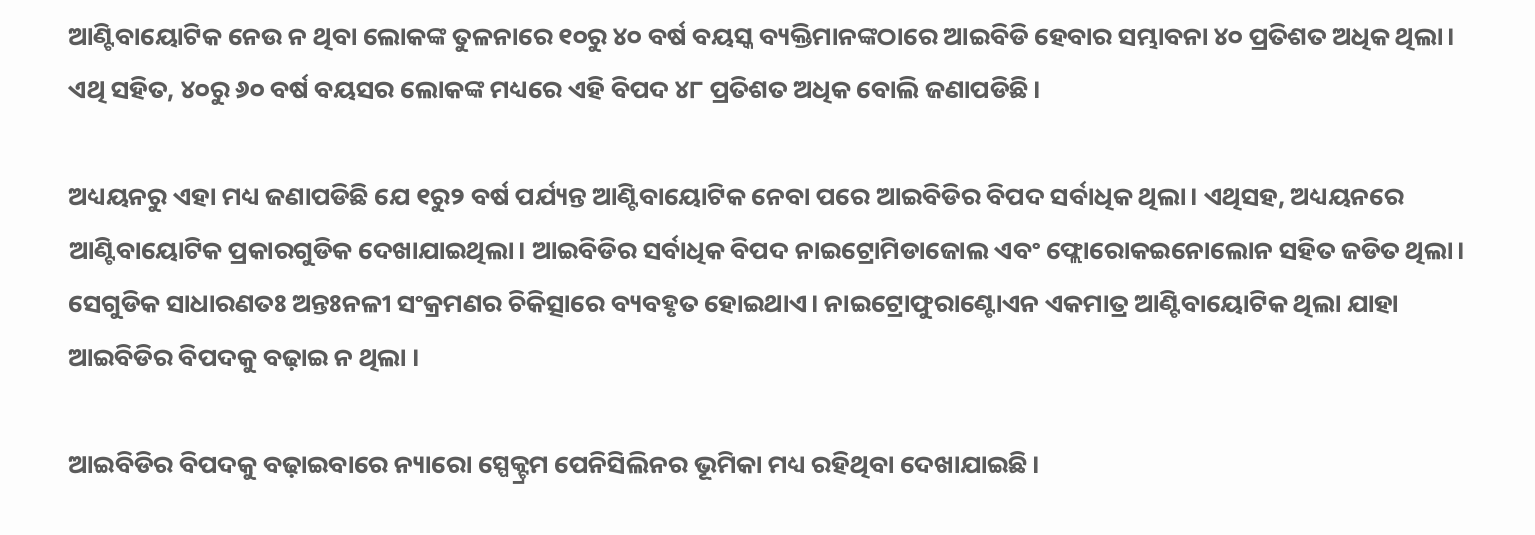ଆଣ୍ଟିବାୟୋଟିକ ନେଉ ନ ଥିବା ଲୋକଙ୍କ ତୁଳନାରେ ୧୦ରୁ ୪୦ ବର୍ଷ ବୟସ୍କ ବ୍ୟକ୍ତିମାନଙ୍କଠାରେ ଆଇବିଡି ହେବାର ସମ୍ଭାବନା ୪୦ ପ୍ରତିଶତ ଅଧିକ ଥିଲା। ଏଥି ସହିତ, ୪୦ରୁ ୬୦ ବର୍ଷ ବୟସର ଲୋକଙ୍କ ମଧ୍ୟରେ ଏହି ବିପଦ ୪୮ ପ୍ରତିଶତ ଅଧିକ ବୋଲି ଜଣାପଡିଛି।

ଅଧ୍ୟୟନରୁ ଏହା ମଧ୍ୟ ଜଣାପଡିଛି ଯେ ୧ରୁ୨ ବର୍ଷ ପର୍ଯ୍ୟନ୍ତ ଆଣ୍ଟିବାୟୋଟିକ ନେବା ପରେ ଆଇବିଡିର ବିପଦ ସର୍ବାଧିକ ଥିଲା। ଏଥିସହ, ଅଧ୍ୟୟନରେ ଆଣ୍ଟିବାୟୋଟିକ ପ୍ରକାରଗୁଡିକ ଦେଖାଯାଇଥିଲା। ଆଇବିଡିର ସର୍ବାଧିକ ବିପଦ ନାଇଟ୍ରୋମିଡାଜୋଲ ଏବଂ ଫ୍ଲୋରୋକଇନୋଲୋନ ସହିତ ଜଡିତ ଥିଲା। ସେଗୁଡିକ ସାଧାରଣତଃ ଅନ୍ତଃନଳୀ ସଂକ୍ରମଣର ଚିକିତ୍ସାରେ ବ୍ୟବହୃତ ହୋଇଥାଏ। ନାଇଟ୍ରୋଫୁରାଣ୍ଟୋଏନ ଏକମାତ୍ର ଆଣ୍ଟିବାୟୋଟିକ ଥିଲା ଯାହା ଆଇବିଡିର ବିପଦକୁ ବଢ଼ାଇ ନ ଥିଲା ।

ଆଇବିଡିର ବିପଦକୁ ବଢ଼ାଇବାରେ ନ୍ୟାରୋ ସ୍ପେକ୍ଟ୍ରମ ପେନିସିଲିନର ଭୂମିକା ମଧ୍ୟ ରହିଥିବା ଦେଖାଯାଇଛି।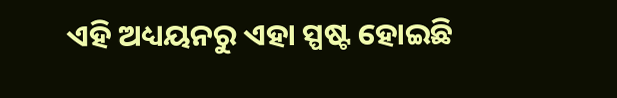ଏହି ଅଧ୍ୟୟନରୁ ଏହା ସ୍ପଷ୍ଟ ହୋଇଛି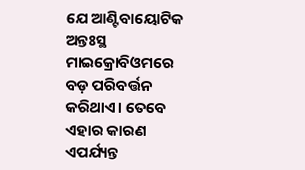ଯେ ଆଣ୍ଟିବାୟୋଟିକ ଅନ୍ତଃସ୍ଥ ମାଇକ୍ରୋବିଓମରେ ବଡ଼ ପରିବର୍ତ୍ତନ କରିଥାଏ। ତେବେ ଏହାର କାରଣ ଏପର୍ଯ୍ୟନ୍ତ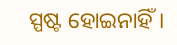ସ୍ପଷ୍ଟ ହୋଇନାହିଁ।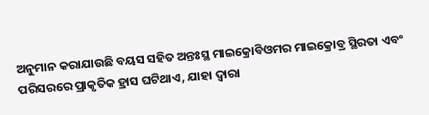ଅନୁମାନ କରାଯାଉଛି ବୟସ ସହିତ ଅନ୍ତଃସ୍ଥ ମାଇକ୍ରୋବିଓମର ମାଇକ୍ରୋବ୍ର ସ୍ଥିରତା ଏବଂ ପରିସରରେ ପ୍ରାକୃତିକ ହ୍ରାସ ଘଟିଥାଏ, ଯାହା ଦ୍ୱାରା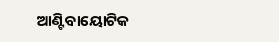ଆଣ୍ଟିବାୟୋଟିକ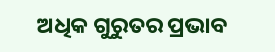ଅଧିକ ଗୁରୁତର ପ୍ରଭାବ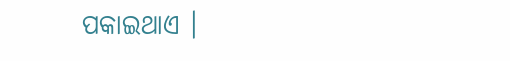ପକାଇଥାଏ ।